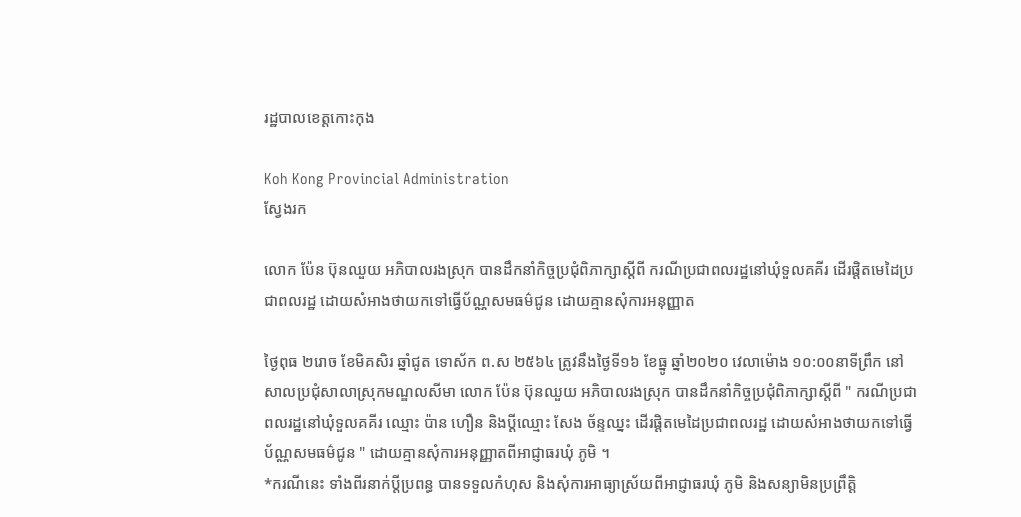រដ្ឋបាលខេត្តកោះកុង

Koh Kong Provincial Administration
ស្វែងរក

លោក ប៉ែន ប៊ុនឈួយ អភិបាលរងស្រុក បានដឹកនាំកិច្ចប្រជុំពិភាក្សាស្តីពី ករណីប្រជាពលរដ្ឋនៅឃុំទួលគគីរ ដើរផ្តិតមេដៃប្រជាពលរដ្ឋ ដោយសំអាងថាយកទៅធ្វើប័ណ្ណសមធម៌ជូន ដោយគ្មានសុំការអនុញ្ញាត

ថ្ងៃពុធ ២រោច ខែមិគសិរ ឆ្នាំជូត ទោស័ក ព.ស ២៥៦៤ ត្រូវនឹងថ្ងៃទី១៦ ខែធ្នូ ឆ្នាំ២០២០ វេលាម៉ោង ១០:០០នាទីព្រឹក នៅសាលប្រជុំសាលាស្រុកមណ្ឌលសីមា លោក ប៉ែន ប៊ុនឈួយ អភិបាលរងស្រុក បានដឹកនាំកិច្ចប្រជុំពិភាក្សាស្តីពី " ករណីប្រជាពលរដ្ឋនៅឃុំទួលគគីរ ឈ្មោះ ប៉ាន ហឿន និងប្តីឈ្មោះ សែង ច័ន្ទឈ្នះ ដើរផ្តិតមេដៃប្រជាពលរដ្ឋ ដោយសំអាងថាយកទៅធ្វើប័ណ្ណសមធម៌ជូន " ដោយគ្មានសុំការអនុញ្ញាតពីអាជ្ញាធរឃុំ ភូមិ ។
*ករណីនេះ ទាំងពីរនាក់ប្តីប្រពន្ធ បានទទួលកំហុស និងសុំការអាធ្យាស្រ័យពីអាជ្ញាធរឃុំ ភូមិ និងសន្យាមិនប្រព្រឹត្តិ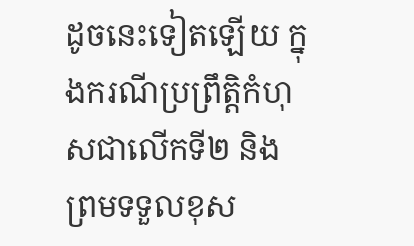ដូចនេះទៀតឡើយ ក្នុងករណីប្រព្រឹត្តិកំហុសជាលើកទី២ និងព្រមទទួលខុស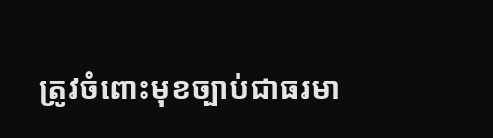ត្រូវចំពោះមុខច្បាប់ជាធរមា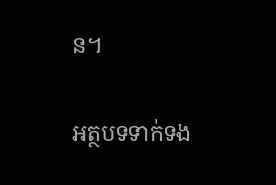ន។

អត្ថបទទាក់ទង